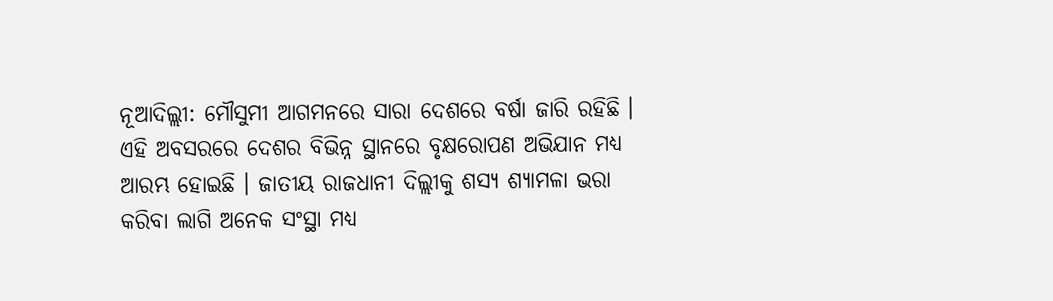ନୂଆଦିଲ୍ଲୀ: ମୌସୁମୀ ଆଗମନରେ ସାରା ଦେଶରେ ବର୍ଷା ଜାରି ରହିଛି । ଏହି ଅବସରରେ ଦେଶର ବିଭିନ୍ନ ସ୍ଥାନରେ ବୃକ୍ଷରୋପଣ ଅଭିଯାନ ମଧ୍ୟ ଆରମ୍ଭ ହୋଇଛି । ଜାତୀୟ ରାଜଧାନୀ ଦିଲ୍ଲୀକୁ ଶସ୍ୟ ଶ୍ୟାମଳା ଭରା କରିବା ଲାଗି ଅନେକ ସଂସ୍ଥା ମଧ୍ୟ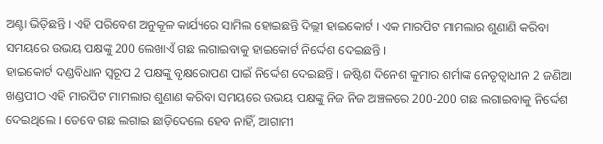ଅଣ୍ଟା ଭିଡ଼ିଛନ୍ତି । ଏହି ପରିବେଶ ଅନୁକୂଳ କାର୍ଯ୍ୟରେ ସାମିଲ ହୋଇଛନ୍ତି ଦିଲ୍ଲୀ ହାଇକୋର୍ଟ । ଏକ ମାରପିଟ ମାମଲାର ଶୁଣାଣି କରିବା ସମୟରେ ଉଭୟ ପକ୍ଷଙ୍କୁ 200 ଲେଖାଏଁ ଗଛ ଲଗାଇବାକୁ ହାଇକୋର୍ଟ ନିର୍ଦ୍ଦେଶ ଦେଇଛନ୍ତି ।
ହାଇକୋର୍ଟ ଦଣ୍ଡବିଧାନ ସ୍ବରୂପ 2 ପକ୍ଷଙ୍କୁ ବୃକ୍ଷରୋପଣ ପାଇଁ ନିର୍ଦ୍ଦେଶ ଦେଇଛନ୍ତି । ଜଷ୍ଟିଶ ଦିନେଶ କୁମାର ଶର୍ମାଙ୍କ ନେତୃତ୍ବାଧୀନ 2 ଜଣିଆ ଖଣ୍ଡପୀଠ ଏହି ମାରପିଟ ମାମଲାର ଶୁଣାଣ କରିବା ସମୟରେ ଉଭୟ ପକ୍ଷଙ୍କୁ ନିଜ ନିଜ ଅଞ୍ଚଳରେ 200-200 ଗଛ ଲଗାଇବାକୁ ନିର୍ଦ୍ଦେଶ ଦେଇଥିଲେ । ତେବେ ଗଛ ଲଗାଇ ଛାଡ଼ିଦେଲେ ହେବ ନାହିଁ, ଆଗାମୀ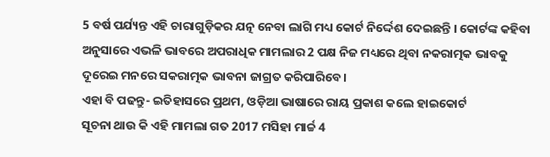5 ବର୍ଷ ପର୍ଯ୍ୟନ୍ତ ଏହି ଚାରାଗୁଡ଼ିକର ଯତ୍ନ ନେବା ଲାଗି ମଧ୍ୟ କୋର୍ଟ ନିର୍ଦ୍ଦେଶ ଦେଇଛନ୍ତି । କୋର୍ଟଙ୍କ କହିବା ଅନୁସାରେ ଏଭଳି ଭାବରେ ଅପରାଧିକ ମାମଲାର 2 ପକ୍ଷ ନିଜ ମଧ୍ୟରେ ଥିବା ନକରାତ୍ମକ ଭାବକୁ ଦୂରେଇ ମନରେ ସକରାତ୍ମକ ଭାବନା ଜାଗ୍ରତ କରିପାରିବେ ।
ଏହା ବି ପଢନ୍ତୁ- ଇତିହାସରେ ପ୍ରଥମ, ଓଡ଼ିଆ ଭାଷାରେ ରାୟ ପ୍ରକାଶ କଲେ ହାଇକୋର୍ଟ
ସୂଚନା ଥାଉ କି ଏହି ମାମଲା ଗତ 2017 ମସିହା ମାର୍ଚ୍ଚ 4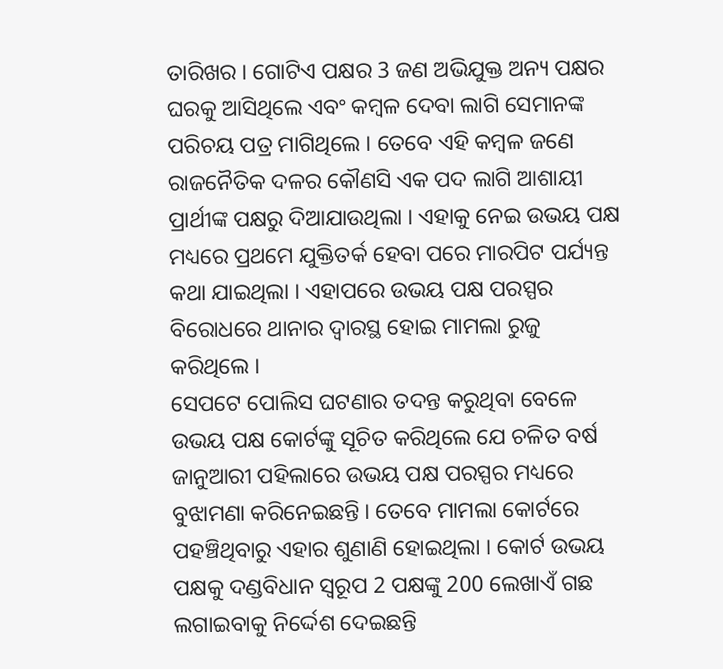ତାରିଖର । ଗୋଟିଏ ପକ୍ଷର 3 ଜଣ ଅଭିଯୁକ୍ତ ଅନ୍ୟ ପକ୍ଷର ଘରକୁ ଆସିଥିଲେ ଏବଂ କମ୍ବଳ ଦେବା ଲାଗି ସେମାନଙ୍କ ପରିଚୟ ପତ୍ର ମାଗିଥିଲେ । ତେବେ ଏହି କମ୍ବଳ ଜଣେ ରାଜନୈତିକ ଦଳର କୌଣସି ଏକ ପଦ ଲାଗି ଆଶାୟୀ ପ୍ରାର୍ଥୀଙ୍କ ପକ୍ଷରୁ ଦିଆଯାଉଥିଲା । ଏହାକୁ ନେଇ ଉଭୟ ପକ୍ଷ ମଧ୍ୟରେ ପ୍ରଥମେ ଯୁକ୍ତିତର୍କ ହେବା ପରେ ମାରପିଟ ପର୍ଯ୍ୟନ୍ତ କଥା ଯାଇଥିଲା । ଏହାପରେ ଉଭୟ ପକ୍ଷ ପରସ୍ପର ବିରୋଧରେ ଥାନାର ଦ୍ବାରସ୍ଥ ହୋଇ ମାମଲା ରୁଜୁ କରିଥିଲେ ।
ସେପଟେ ପୋଲିସ ଘଟଣାର ତଦନ୍ତ କରୁଥିବା ବେଳେ ଉଭୟ ପକ୍ଷ କୋର୍ଟଙ୍କୁ ସୂଚିତ କରିଥିଲେ ଯେ ଚଳିତ ବର୍ଷ ଜାନୁଆରୀ ପହିଲାରେ ଉଭୟ ପକ୍ଷ ପରସ୍ପର ମଧ୍ୟରେ ବୁଝାମଣା କରିନେଇଛନ୍ତି । ତେବେ ମାମଲା କୋର୍ଟରେ ପହଞ୍ଚିଥିବାରୁ ଏହାର ଶୁଣାଣି ହୋଇଥିଲା । କୋର୍ଟ ଉଭୟ ପକ୍ଷକୁ ଦଣ୍ଡବିଧାନ ସ୍ବରୂପ 2 ପକ୍ଷଙ୍କୁ 200 ଲେଖାଏଁ ଗଛ ଲଗାଇବାକୁ ନିର୍ଦ୍ଦେଶ ଦେଇଛନ୍ତି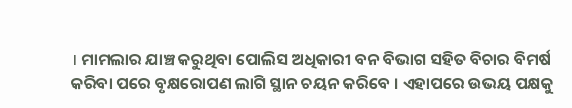। ମାମଲାର ଯାଞ୍ଚ କରୁଥିବା ପୋଲିସ ଅଧିକାରୀ ବନ ବିଭାଗ ସହିତ ବିଚାର ବିମର୍ଷ କରିବା ପରେ ବୃକ୍ଷରୋପଣ ଲାଗି ସ୍ଥାନ ଚୟନ କରିବେ । ଏହାପରେ ଉଭୟ ପକ୍ଷକୁ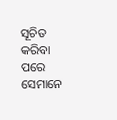ସୂଚିତ କରିବା ପରେ ସେମାନେ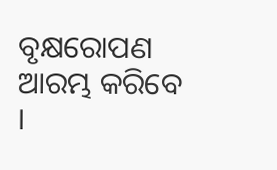ବୃକ୍ଷରୋପଣ ଆରମ୍ଭ କରିବେ ।